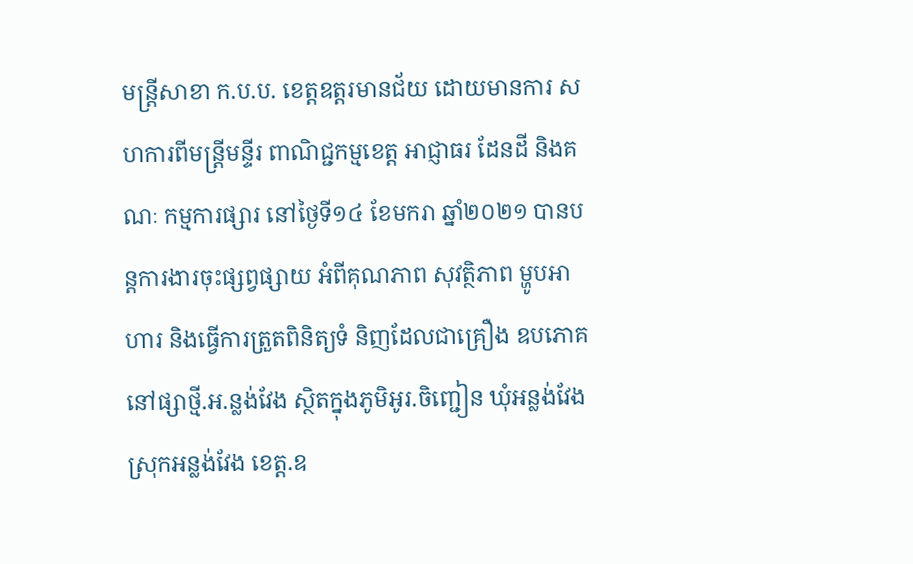មន្ត្រីសាខា ក.ប.ប. ខេត្តឧត្តរមានជ័យ ដោយមានការ សហការពីមន្ត្រីមន្ទីរ ពាណិជ្ជកម្មខេត្ត អាជ្ញាធរ ដែនដី និងគណៈ កម្មការផ្សារ នៅថ្ងៃទី១៤ ខែមករា ឆ្នាំ២០២១ បានបន្តការងារចុះផ្សព្វផ្សាយ អំពីគុណភាព សុវត្ថិភាព ម្ហូបអាហារ និងធ្វើការត្រួតពិនិត្យទំ និញដែលជាគ្រឿង ឧបភោគ នៅផ្សាថ្មី.អ.ន្លង់វែង ស្ថិតក្នុងភូមិអូរ.ចិញ្ជៀន ឃុំអន្លង់វែង ស្រុកអន្លង់វែង ខេត្ត.ឧ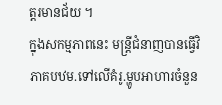ត្តរមានជ័យ ។
ក្នុងសកម្មភាពនេះ មន្ត្រីជំនាញបានធ្វើវិភាគបឋម.ទៅលើគំរូ.ម្ហូបអាហារចំនួន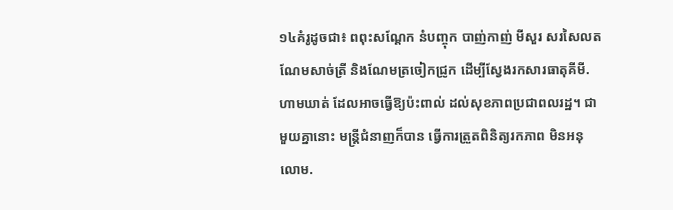១៤គំរូដូចជា៖ ពពុះសណ្ដែក នំបញ្ចុក បាញ់កាញ់ មីសួរ សរសៃលត ណែមសាច់ត្រី និងណែមត្រចៀកជ្រូក ដើម្បីស្វែងរកសារធាតុគីមី.ហាមឃាត់ ដែលអាចធ្វើឱ្យប៉ះពាល់ ដល់សុខភាពប្រជាពលរដ្ឋ។ ជាមួយគ្នានោះ មន្ត្រីជំនាញក៏បាន ធ្វើការត្រួតពិនិត្យរកភាព មិនអនុលោម.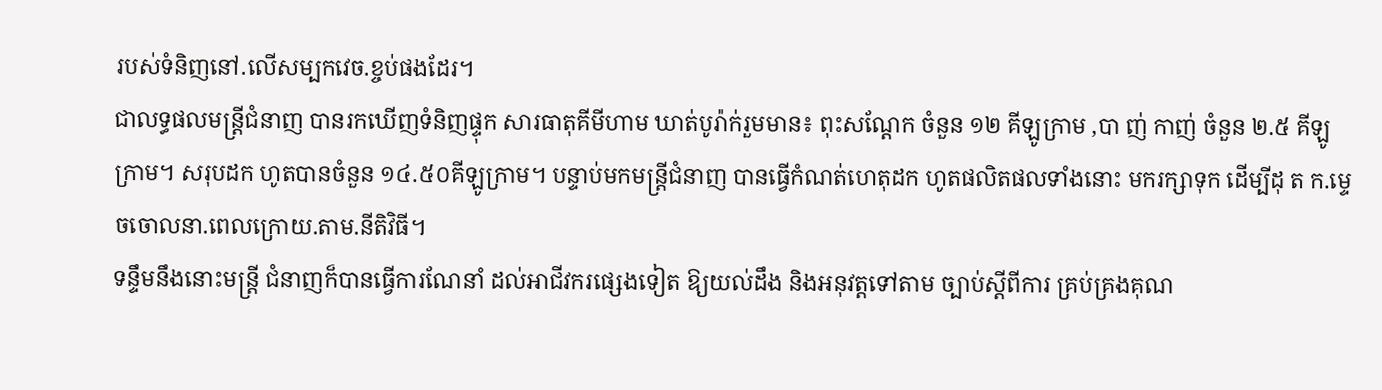របស់ទំនិញនៅ.លើសម្បកវេច.ខ្ចប់ផងដែរ។
ជាលទ្ធផលមន្ត្រីជំនាញ បានរកឃើញទំនិញផ្ទុក សារធាតុគីមីហាម ឃាត់បូរ៉ាក់រួមមាន៖ ពុះសណ្ដែក ចំនួន ១២ គីឡូក្រាម ,បា ញ់ កាញ់ ចំនួន ២.៥ គីឡូក្រាម។ សរុបដក ហូតបានចំនួន ១៤.៥០គីឡូក្រាម។ បន្ទាប់មកមន្រ្តីជំនាញ បានធ្វើកំណត់ហេតុដក ហូតផលិតផលទាំងនោះ មករក្សាទុក ដើម្បីដុ ត ក.ម្ទេចចោលនា.ពេលក្រោយ.តាម.នីតិវិធី។
ទន្ទឹមនឹងនោះមន្ត្រី ជំនាញក៏បានធ្វើការណែនាំ ដល់អាជីវករផ្សេងទៀត ឱ្យយល់ដឹង និងអនុវត្តទៅតាម ច្បាប់ស្តីពីការ គ្រប់គ្រងគុណ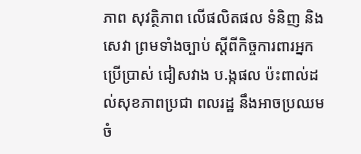ភាព សុវត្ថិភាព លើផលិតផល ទំនិញ និងសេវា ព្រមទាំងច្បាប់ ស្តីពីកិច្ចការពារអ្នក ប្រើប្រាស់ ជៀសវាង ប.ង្កផល ប៉ះពាល់ដល់សុខភាពប្រជា ពលរដ្ឋ នឹងអាចប្រឈម ចំ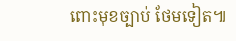ពោះមុខច្បាប់ ថែមទៀត៕